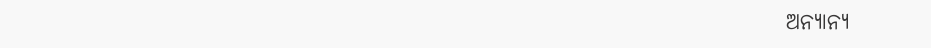ଅନ୍ୟାନ୍ୟ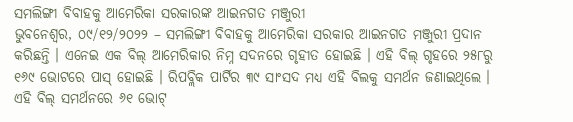ସମଲିଙ୍ଗୀ ବିବାହକୁ ଆମେରିକା ସରକାରଙ୍କ ଆଇନଗତ ମଞ୍ଜୁରୀ
ଭୁବନେଶ୍ୱର, ୦୯/୧୨/୨୦୨୨ – ସମଲିଙ୍ଗୀ ବିବାହକୁ ଆମେରିକା ସରକାର ଆଇନଗତ ମଞ୍ଜୁରୀ ପ୍ରଦାନ କରିଛନ୍ତି । ଏନେଇ ଏକ ବିଲ୍ ଆମେରିକାର ନିମ୍ନ ସଦନରେ ଗୃହୀତ ହୋଇଛି । ଏହି ବିଲ୍ ଗୃହରେ ୨୫୮ରୁ ୧୬୯ ଭୋଟରେ ପାସ୍ ହୋଇଛି । ରିପବ୍ଲିକ ପାର୍ଟିର ୩୯ ସାଂସଦ ମଧ୍ୟ ଏହି ବିଲକୁ ସମର୍ଥନ ଜଣାଇଥିଲେ । ଏହି ବିଲ୍ ସମର୍ଥନରେ ୬୧ ଭୋଟ୍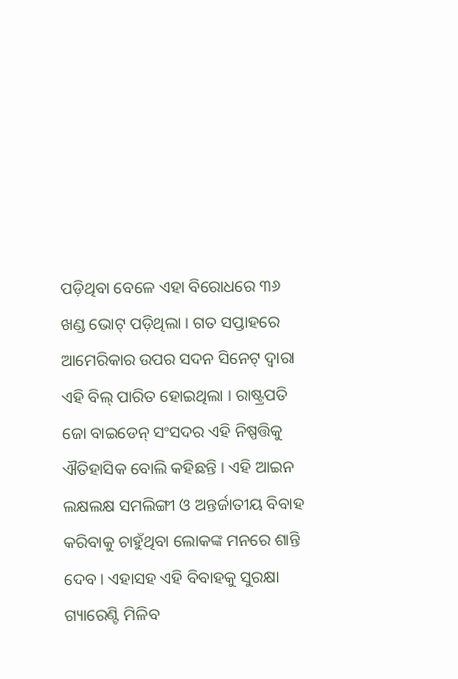ପଡ଼ିଥିବା ବେଳେ ଏହା ବିରୋଧରେ ୩୬ ଖଣ୍ଡ ଭୋଟ୍ ପଡ଼ିଥିଲା । ଗତ ସପ୍ତାହରେ ଆମେରିକାର ଉପର ସଦନ ସିନେଟ୍ ଦ୍ୱାରା ଏହି ବିଲ୍ ପାରିତ ହୋଇଥିଲା । ରାଷ୍ଟ୍ରପତି ଜୋ ବାଇଡେନ୍ ସଂସଦର ଏହି ନିଷ୍ପତ୍ତିକୁ ଐତିହାସିକ ବୋଲି କହିଛନ୍ତି । ଏହି ଆଇନ ଲକ୍ଷଲକ୍ଷ ସମଲିଙ୍ଗୀ ଓ ଅନ୍ତର୍ଜାତୀୟ ବିବାହ କରିବାକୁ ଚାହୁଁଥିବା ଲୋକଙ୍କ ମନରେ ଶାନ୍ତି ଦେବ । ଏହାସହ ଏହି ବିବାହକୁ ସୁରକ୍ଷା ଗ୍ୟାରେଣ୍ଟି ମିଳିବ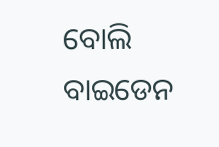ବୋଲି ବାଇଡେନ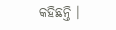କହିଛନ୍ତି ।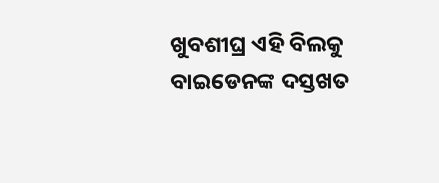ଖୁବଶୀଘ୍ର ଏହି ବିଲକୁ ବାଇଡେନଙ୍କ ଦସ୍ତଖତ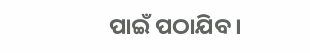ପାଇଁ ପଠାଯିବ ।